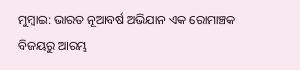ମୁମ୍ବାଇ: ଭାରତ ନୂଆବର୍ଷ ଅଭିଯାନ ଏକ ରୋମାଞ୍ଚକ ବିଜୟରୁ ଆରମ୍ଭ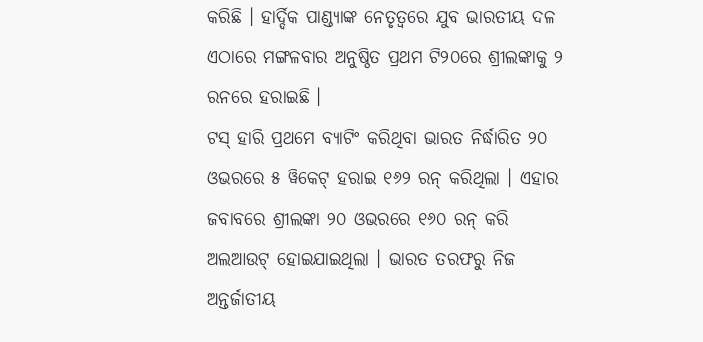କରିଛି । ହାର୍ଦ୍ଦିକ ପାଣ୍ଡ୍ୟାଙ୍କ ନେତୃତ୍ୱରେ ଯୁବ ଭାରତୀୟ ଦଳ ଏଠାରେ ମଙ୍ଗଳବାର ଅନୁଷ୍ଠିତ ପ୍ରଥମ ଟି୨୦ରେ ଶ୍ରୀଲଙ୍କାକୁ ୨ ରନରେ ହରାଇଛି ।
ଟସ୍ ହାରି ପ୍ରଥମେ ବ୍ୟାଟିଂ କରିଥିବା ଭାରତ ନିର୍ଦ୍ଧାରିତ ୨୦ ଓଭରରେ ୫ ୱିକେଟ୍ ହରାଇ ୧୬୨ ରନ୍ କରିଥିଲା । ଏହାର ଜବାବରେ ଶ୍ରୀଲଙ୍କା ୨୦ ଓଭରରେ ୧୬୦ ରନ୍ କରି ଅଲଆଉଟ୍ ହୋଇଯାଇଥିଲା । ଭାରତ ତରଫରୁ ନିଜ ଅନ୍ତର୍ଜାତୀୟ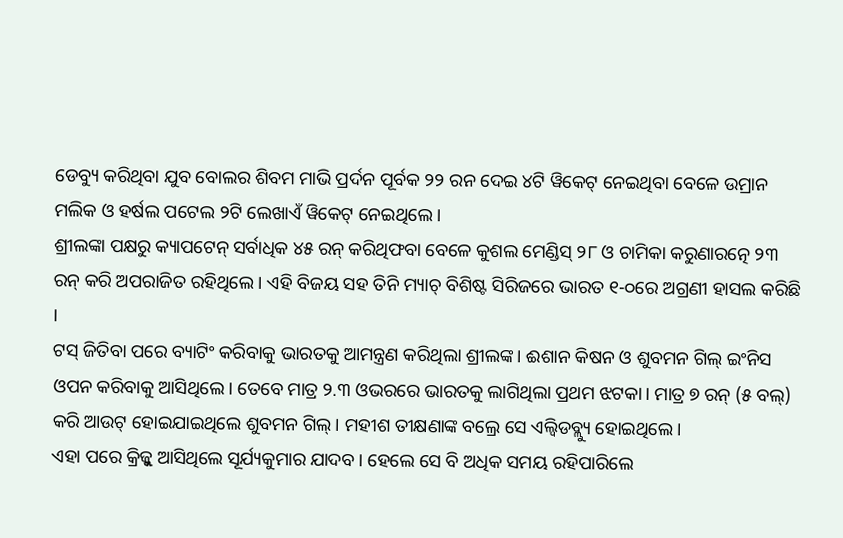ଡେବ୍ୟୁ କରିଥିବା ଯୁବ ବୋଲର ଶିବମ ମାଭି ପ୍ରର୍ଦନ ପୂର୍ବକ ୨୨ ରନ ଦେଇ ୪ଟି ୱିକେଟ୍ ନେଇଥିବା ବେଳେ ଉମ୍ରାନ ମଲିକ ଓ ହର୍ଷଲ ପଟେଲ ୨ଟି ଲେଖାଏଁ ୱିକେଟ୍ ନେଇଥିଲେ ।
ଶ୍ରୀଲଙ୍କା ପକ୍ଷରୁ କ୍ୟାପଟେନ୍ ସର୍ବାଧିକ ୪୫ ରନ୍ କରିଥିଫବା ବେଳେ କୁଶଲ ମେଣ୍ଡିସ୍ ୨୮ ଓ ଚାମିକା କରୁଣାରତ୍ନେ ୨୩ ରନ୍ କରି ଅପରାଜିତ ରହିଥିଲେ । ଏହି ବିଜୟ ସହ ତିନି ମ୍ୟାଚ୍ ବିଶିଷ୍ଟ ସିରିଜରେ ଭାରତ ୧-୦ରେ ଅଗ୍ରଣୀ ହାସଲ କରିଛି ।
ଟସ୍ ଜିତିବା ପରେ ବ୍ୟାଟିଂ କରିବାକୁ ଭାରତକୁ ଆମନ୍ତ୍ରଣ କରିଥିଲା ଶ୍ରୀଲଙ୍କ। ଈଶାନ କିଷନ ଓ ଶୁବମନ ଗିଲ୍ ଇଂନିସ ଓପନ କରିବାକୁ ଆସିଥିଲେ। ତେବେ ମାତ୍ର ୨.୩ ଓଭରରେ ଭାରତକୁ ଲାଗିଥିଲା ପ୍ରଥମ ଝଟକା। ମାତ୍ର ୭ ରନ୍ (୫ ବଲ୍) କରି ଆଉଟ୍ ହୋଇଯାଇଥିଲେ ଶୁବମନ ଗିଲ୍। ମହୀଶ ତୀକ୍ଷଣାଙ୍କ ବଲ୍ରେ ସେ ଏଲ୍ବିଡବ୍ଲ୍ୟୁ ହୋଇଥିଲେ।
ଏହା ପରେ କ୍ରିଜ୍କୁ ଆସିଥିଲେ ସୂର୍ଯ୍ୟକୁମାର ଯାଦବ। ହେଲେ ସେ ବି ଅଧିକ ସମୟ ରହିପାରିଲେ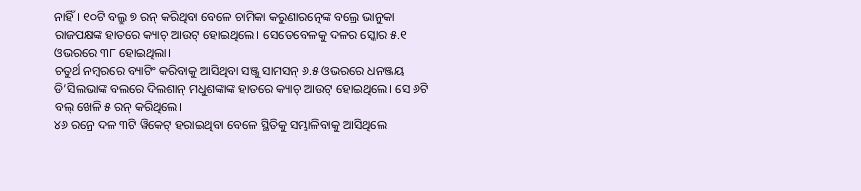ନାହିଁ। ୧୦ଟି ବଲ୍ରୁ ୭ ରନ୍ କରିଥିବା ବେଳେ ଚାମିକା କରୁଣାରତ୍ନେଙ୍କ ବଲ୍ରେ ଭାନୁକା ରାଜପକ୍ଷଙ୍କ ହାତରେ କ୍ୟାଚ୍ ଆଉଟ୍ ହୋଇଥିଲେ। ସେତେବେଳକୁ ଦଳର ସ୍କୋର ୫.୧ ଓଭରରେ ୩୮ ହୋଇଥିଲା।
ଚତୁର୍ଥ ନମ୍ବରରେ ବ୍ୟାଟିଂ କରିବାକୁ ଆସିଥିବା ସଞ୍ଜୁ ସାମସନ୍ ୬.୫ ଓଭରରେ ଧନଞ୍ଜୟ ଡି’ସିଲଭାଙ୍କ ବଲରେ ଦିଲଶାନ୍ ମଧୁଶଙ୍କାଙ୍କ ହାତରେ କ୍ୟାଚ୍ ଆଉଟ୍ ହୋଇଥିଲେ। ସେ ୬ଟି ବଲ୍ ଖେଳି ୫ ରନ୍ କରିଥିଲେ।
୪୬ ରନ୍ରେ ଦଳ ୩ଟି ୱିକେଟ୍ ହରାଇଥିବା ବେଳେ ସ୍ଥିତିକୁ ସମ୍ଭାଳିବାକୁ ଆସିଥିଲେ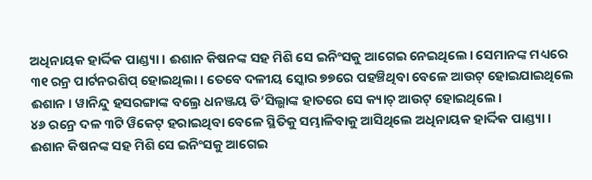ଅଧିନାୟକ ହାର୍ଦ୍ଦିକ ପାଣ୍ଡ୍ୟା। ଈଶାନ କିଷନଙ୍କ ସହ ମିଶି ସେ ଇନିଂସକୁ ଆଗେଇ ନେଇଥିଲେ। ସେମାନଙ୍କ ମଧ୍ୟରେ ୩୧ ରନ୍ର ପାର୍ଟନରଶିପ୍ ହୋଇଥିଲା। ତେବେ ଦଳୀୟ ସ୍କୋର ୭୭ରେ ପହଞ୍ଚିଥିବା ବେଳେ ଆଉଟ୍ ହୋଇଯାଇଥିଲେ ଈଶାନ। ୱାନିନ୍ଦୁ ହସରଙ୍ଗାଙ୍କ ବଲ୍ରେ ଧନଞ୍ଜୟ ଡି’ସିଲ୍ଭାଙ୍କ ହାତରେ ସେ କ୍ୟାଚ୍ ଆଉଟ୍ ହୋଇଥିଲେ।
୪୬ ରନ୍ରେ ଦଳ ୩ଟି ୱିକେଟ୍ ହରାଇଥିବା ବେଳେ ସ୍ଥିତିକୁ ସମ୍ଭାଳିବାକୁ ଆସିଥିଲେ ଅଧିନାୟକ ହାର୍ଦ୍ଦିକ ପାଣ୍ଡ୍ୟା। ଈଶାନ କିଷନଙ୍କ ସହ ମିଶି ସେ ଇନିଂସକୁ ଆଗେଇ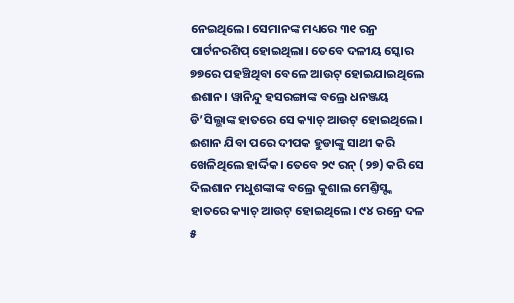ନେଇଥିଲେ। ସେମାନଙ୍କ ମଧ୍ୟରେ ୩୧ ରନ୍ର ପାର୍ଟନରଶିପ୍ ହୋଇଥିଲା। ତେବେ ଦଳୀୟ ସ୍କୋର ୭୭ରେ ପହଞ୍ଚିଥିବା ବେଳେ ଆଉଟ୍ ହୋଇଯାଇଥିଲେ ଈଶାନ। ୱାନିନ୍ଦୁ ହସରଙ୍ଗାଙ୍କ ବଲ୍ରେ ଧନଞ୍ଜୟ ଡି’ସିଲ୍ଭାଙ୍କ ହାତରେ ସେ କ୍ୟାଚ୍ ଆଉଟ୍ ହୋଇଥିଲେ।
ଈଶାନ ଯିବା ପରେ ଦୀପକ ହୁଡାଙ୍କୁ ସାଥୀ କରି ଖେଳିଥିଲେ ହାର୍ଦ୍ଦିକ। ତେବେ ୨୯ ରନ୍ (୨୭) କରି ସେ ଦିଲଶାନ ମଧୁଶଙ୍କାଙ୍କ ବଲ୍ରେ କୁଶାଲ ମେଣ୍ତିସ୍ଙ୍କ ହାତରେ କ୍ୟାଚ୍ ଆଉଟ୍ ହୋଇଥିଲେ। ୯୪ ରନ୍ରେ ଦଳ ୫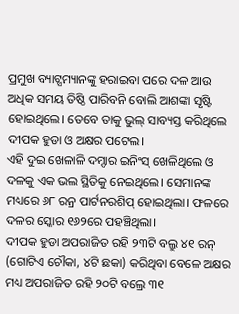ପ୍ରମୁଖ ବ୍ୟାଟ୍ସମ୍ୟାନଙ୍କୁ ହରାଇବା ପରେ ଦଳ ଆଉ ଅଧିକ ସମୟ ତିଷ୍ଠି ପାରିବନି ବୋଲି ଆଶଙ୍କା ସୃଷ୍ଟି ହୋଇଥିଲେ। ତେବେ ତାକୁ ଭୁଲ୍ ସାବ୍ୟସ୍ତ କରିଥିଲେ ଦୀପକ ହୁଡା ଓ ଅକ୍ଷର ପଟେଲ।
ଏହି ଦୁଇ ଖେଳାଳି ଦମ୍ଦାର ଇନିଂସ୍ ଖେଳିଥିଲେ ଓ ଦଳକୁ ଏକ ଭଲ ସ୍ଥିତିକୁ ନେଇଥିଲେ। ସେମାନଙ୍କ ମଧ୍ୟରେ ୬୮ ରନ୍ର ପାର୍ଟନରଶିପ୍ ହୋଇଥିଲା। ଫଳରେ ଦଳର ସ୍କୋର ୧୬୨ରେ ପହଞ୍ଚିଥିଲା।
ଦୀପକ ହୁଡା ଅପରାଜିତ ରହି ୨୩ଟି ବଲ୍ରୁ ୪୧ ରନ୍ (ଗୋଟିଏ ଚୌକା, ୪ଟି ଛକା) କରିଥିବା ବେଳେ ଅକ୍ଷର ମଧ୍ୟ ଅପରାଜିତ ରହି ୨୦ଟି ବଲ୍ରେ ୩୧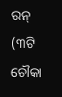ରନ୍ (୩ଟି ଚୌକା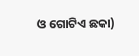ଓ ଗୋଟିଏ ଛକା)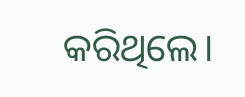କରିଥିଲେ।